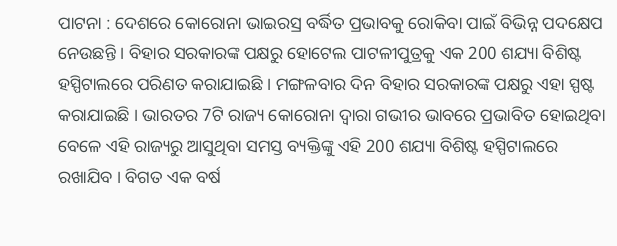ପାଟନା : ଦେଶରେ କୋରୋନା ଭାଇରସ୍ର ବର୍ଦ୍ଧିତ ପ୍ରଭାବକୁ ରୋକିବା ପାଇଁ ବିଭିନ୍ନ ପଦକ୍ଷେପ ନେଉଛନ୍ତି । ବିହାର ସରକାରଙ୍କ ପକ୍ଷରୁ ହୋଟେଲ ପାଟଳୀପୁତ୍ରକୁ ଏକ 200 ଶଯ୍ୟା ବିଶିଷ୍ଟ ହସ୍ପିଟାଲରେ ପରିଣତ କରାଯାଇଛି । ମଙ୍ଗଳବାର ଦିନ ବିହାର ସରକାରଙ୍କ ପକ୍ଷରୁ ଏହା ସ୍ପଷ୍ଟ କରାଯାଇଛି । ଭାରତର 7ଟି ରାଜ୍ୟ କୋରୋନା ଦ୍ବାରା ଗଭୀର ଭାବରେ ପ୍ରଭାବିତ ହୋଇଥିବା ବେଳେ ଏହି ରାଜ୍ୟରୁ ଆସୁଥିବା ସମସ୍ତ ବ୍ୟକ୍ତିଙ୍କୁ ଏହି 200 ଶଯ୍ୟା ବିଶିଷ୍ଟ ହସ୍ପିଟାଲରେ ରଖାଯିବ । ବିଗତ ଏକ ବର୍ଷ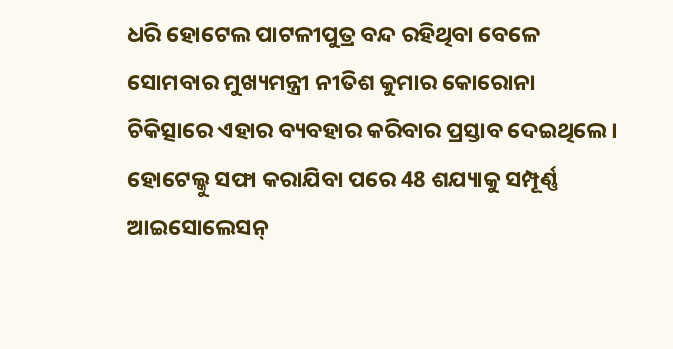ଧରି ହୋଟେଲ ପାଟଳୀପୁତ୍ର ବନ୍ଦ ରହିଥିବା ବେଳେ ସୋମବାର ମୁଖ୍ୟମନ୍ତ୍ରୀ ନୀତିଶ କୁମାର କୋରୋନା ଚିକିତ୍ସାରେ ଏହାର ବ୍ୟବହାର କରିବାର ପ୍ରସ୍ତାବ ଦେଇଥିଲେ । ହୋଟେଲ୍କୁ ସଫା କରାଯିବା ପରେ 48 ଶଯ୍ୟାକୁ ସମ୍ପୂର୍ଣ୍ଣ ଆଇସୋଲେସନ୍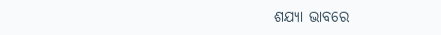ଶଯ୍ୟା ଭାବରେ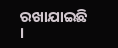ରଖାଯାଇଛି ।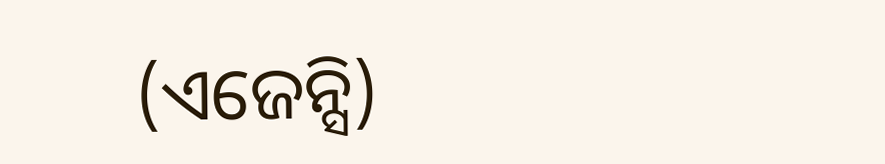(ଏଜେନ୍ସି)